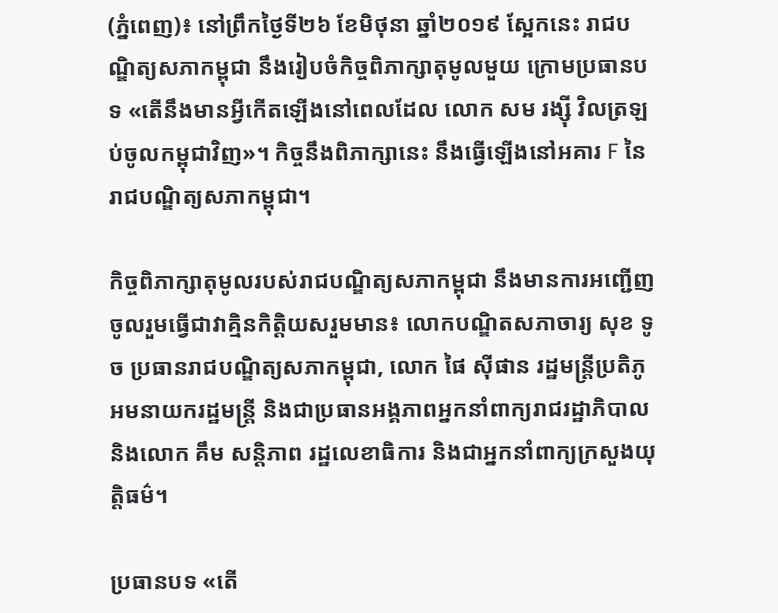(ភ្នំពេញ)៖ នៅព្រឹកថ្ងៃទី២៦ ខែមិថុនា ឆ្នាំ២០១៩ ស្អែកនេះ រាជបណ្ឌិត្យសភាកម្ពុជា នឹងរៀបចំកិច្ចពិភាក្សាតុមូលមួយ ក្រោមប្រធានបទ «តើនឹងមានអ្វីកើតឡើងនៅពេលដែល លោក សម រង្ស៊ី វិលត្រឡប់ចូលកម្ពុជាវិញ»។ កិច្ចនឹងពិភាក្សានេះ នឹងធ្វើឡើងនៅអគារ F នៃរាជបណ្ឌិត្យសភាកម្ពុជា។

កិច្ចពិភាក្សាតុមូលរបស់រាជបណ្ឌិត្យសភាកម្ពុជា នឹងមានការអញ្ជើញចូលរួមធ្វើជាវាគ្មិនកិត្តិយសរួមមាន៖ លោកបណ្ឌិតសភាចារ្យ សុខ ទូច ប្រធានរាជបណ្ឌិត្យសភាកម្ពុជា, លោក ផៃ ស៊ីផាន រដ្ឋមន្ត្រីប្រតិភូអមនាយករដ្ឋមន្ត្រី និងជាប្រធានអង្គភាពអ្នកនាំពាក្យរាជរដ្ឋាភិបាល និងលោក គឹម សន្តិភាព រដ្ឋលេខាធិការ និងជាអ្នកនាំពាក្យក្រសួងយុត្តិធម៌។

ប្រធានបទ «តើ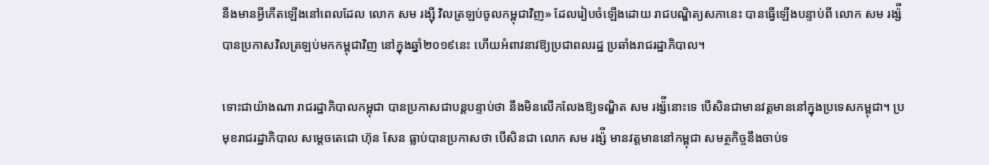នឹងមានអ្វីកើតឡើងនៅពេលដែល លោក សម រង្ស៊ី វិលត្រឡប់ចូលកម្ពុជាវិញ» ដែលរៀបចំឡើងដោយ រាជបណ្ឌិត្យសភានេះ បានធ្វើឡើងបន្ទាប់ពី លោក សម រង្ស៉ី បានប្រកាសវិលត្រឡប់មកកម្ពុជាវិញ នៅក្នុងឆ្នាំ២០១៩នេះ ហើយអំពាវនាវឱ្យប្រជាពលរដ្ឋ ប្រឆាំងរាជរដ្ឋាភិបាល។

ទោះជាយ៉ាងណា រាជរដ្ឋាភិបាលកម្ពុជា បានប្រកាសជាបន្តបន្ទាប់ថា នឹងមិនលើកលែងឱ្យទណ្ឌិត សម រង្ស៉ីនោះទេ បើសិនជាមានវត្តមាននៅក្នុងប្រទេសកម្ពុជា។ ប្រមុខរាជរដ្ឋាភិបាល សម្តេចតេជោ ហ៊ុន សែន ធ្លាប់បានប្រកាសថា បើសិនជា លោក សម រង្ស៉ី មានវត្តមាននៅកម្ពុជា សមត្ថកិច្ចនឹងចាប់ទ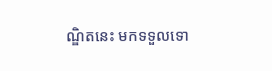ណ្ឌិតនេះ មកទទួលទោ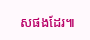សផងដែរ៕